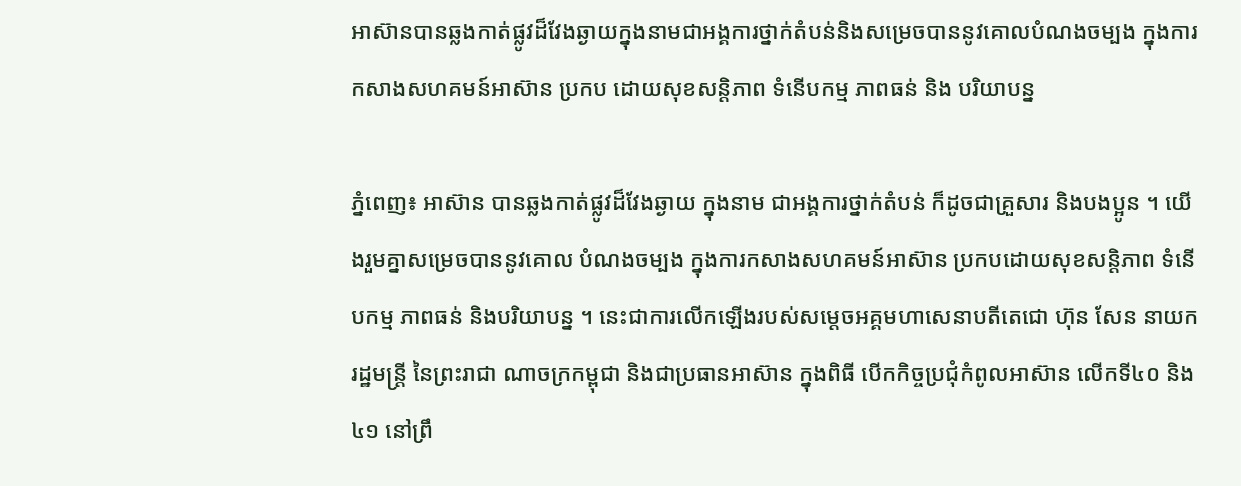អាស៊ានបានឆ្លងកាត់ផ្លូវដ៏វែងឆ្ងាយក្នុងនាមជាអង្គការថ្នាក់តំបន់និងសម្រេចបាននូវគោលបំណងចម្បង ក្នុងការកសាងសហគមន៍អាស៊ាន ប្រកប ដោយសុខសន្តិភាព ទំនើបកម្ម ភាពធន់ និង បរិយាបន្ន

ភ្នំពេញ៖ អាស៊ាន បានឆ្លងកាត់ផ្លូវដ៏វែងឆ្ងាយ ក្នុងនាម ជាអង្គការថ្នាក់តំបន់ ក៏ដូចជាគ្រួសារ និងបងប្អូន ។ យើងរួមគ្នាសម្រេចបាននូវគោល បំណងចម្បង ក្នុងការកសាងសហគមន៍អាស៊ាន ប្រកបដោយសុខសន្តិភាព ទំនើបកម្ម ភាពធន់ និងបរិយាបន្ន ។ នេះជាការលើកឡើងរបស់សម្តេចអគ្គមហាសេនាបតីតេជោ ហ៊ុន សែន នាយករដ្ឋមន្ត្រី នៃព្រះរាជា ណាចក្រកម្ពុជា និងជាប្រធានអាស៊ាន ក្នុងពិធី បើកកិច្ចប្រជុំកំពូលអាស៊ាន លើកទី៤០ និង៤១ នៅព្រឹ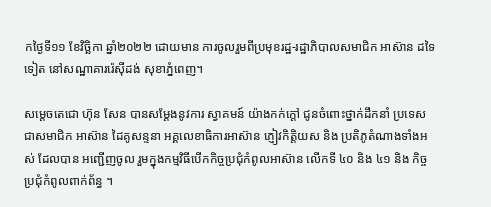កថ្ងៃទី១១ ខែវិច្ឆិកា ឆ្នាំ២០២២ ដោយមាន ការចូលរួមពីប្រមុខរដ្ឋ-រដ្ឋាភិបាលសមាជិក អាស៊ាន ដទៃទៀត នៅសណ្ឋាគាររ៉េស៊ីដង់ សុខាភ្នំពេញ។

សម្តេចតេជោ ហ៊ុន សែន បានសម្ដែងនូវការ ស្វាគមន៍ យ៉ាងកក់ក្តៅ ជូនចំពោះថ្នាក់ដឹកនាំ ប្រទេស ជាសមាជិក អាស៊ាន ដៃគូសន្ទនា អគ្គលេខាធិការអាស៊ាន ភ្ញៀវកិត្តិយស និង ប្រតិភូតំណាងទាំងអស់ ដែលបាន អញ្ជើញចូល រួមក្នុងកម្មវិធីបើកកិច្ចប្រជុំកំពូលអាស៊ាន លើកទី ៤០ និង ៤១ និង កិច្ចប្រជុំកំពូលពាក់ព័ន្ធ ។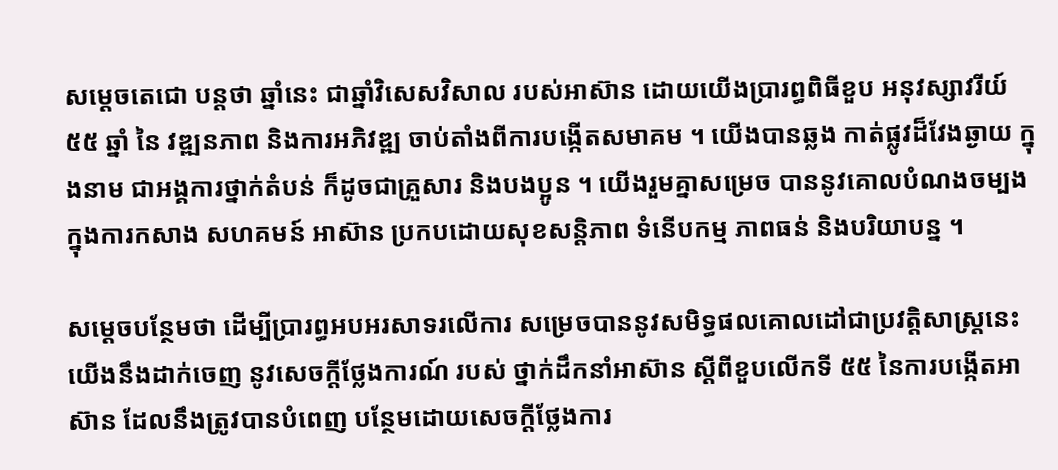សម្ដេចតេជោ បន្តថា ឆ្នាំនេះ ជាឆ្នាំវិសេសវិសាល របស់អាស៊ាន ដោយយើងប្រារព្ធពិធីខួប អនុវស្សាវរីយ៍ ៥៥ ឆ្នាំ នៃ វឌ្ឍនភាព និងការអភិវឌ្ឍ ចាប់តាំងពីការបង្កើតសមាគម ។ យើងបានឆ្លង កាត់ផ្លូវដ៏វែងឆ្ងាយ ក្នុងនាម ជាអង្គការថ្នាក់តំបន់ ក៏ដូចជាគ្រួសារ និងបងប្អូន ។ យើងរួមគ្នាសម្រេច បាននូវគោលបំណងចម្បង ក្នុងការកសាង សហគមន៍ អាស៊ាន ប្រកបដោយសុខសន្តិភាព ទំនើបកម្ម ភាពធន់ និងបរិយាបន្ន ។

សម្ដេចបន្ថែមថា ដើម្បីប្រារព្ធអបអរសាទរលើការ សម្រេចបាននូវសមិទ្ធផលគោលដៅជាប្រវត្តិសាស្ត្រនេះ យើងនឹងដាក់ចេញ នូវសេចក្តីថ្លែងការណ៍ របស់ ថ្នាក់ដឹកនាំអាស៊ាន ស្តីពីខួបលើកទី ៥៥ នៃការបង្កើតអាស៊ាន ដែលនឹងត្រូវបានបំពេញ បន្ថែមដោយសេចក្តីថ្លែងការ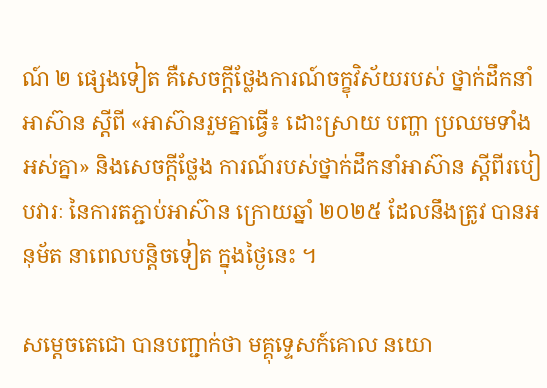ណ៍ ២ ផ្សេងទៀត គឺសេចក្តីថ្លែងការណ៍ចក្ខុវិស័យរបស់ ថ្នាក់ដឹកនាំ អាស៊ាន ស្តីពី «អាស៊ានរួមគ្នាធ្វើ៖ ដោះស្រាយ បញ្ហា ប្រឈមទាំងអស់គ្នា» និងសេចក្តីថ្លែង ការណ៍របស់ថ្នាក់ដឹកនាំអាស៊ាន ស្តីពីរបៀបវារៈ នៃការតភ្ជាប់អាស៊ាន ក្រោយឆ្នាំ ២០២៥ ដែលនឹងត្រូវ បានអនុម័ត នាពេលបន្តិចទៀត ក្នុងថ្ងៃនេះ ។

សម្ដេចតេជោ បានបញ្ជាក់ថា មគ្គុទេ្ទសក៍គោល នយោ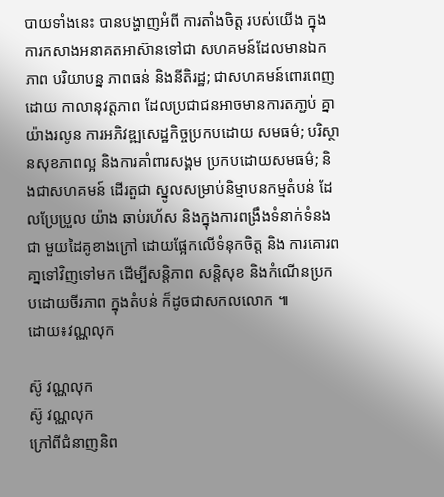បាយទាំងនេះ បានបង្ហាញអំពី ការតាំងចិត្ត របស់យើង ក្នុងការកសាងអនាគតអាស៊ានទៅជា សហគមន៍ដែលមានឯកភាព បរិយាបន្ន ភាពធន់ និងនីតិរដ្ឋ; ជាសហគមន៍ពោរពេញដោយ កាលានុវត្តភាព ដែលប្រជាជនអាចមានការតភា្ជប់ គ្នាយ៉ាងរលូន ការអភិវឌ្ឍសេដ្ឋកិច្ចប្រកបដោយ សមធម៌; បរិស្ថានសុខភាពល្អ និងការគាំពារសង្គម ប្រកបដោយសមធម៌; និងជាសហគមន៍ ដើរតួជា ស្នូលសម្រាប់និម្មាបនកម្មតំបន់ ដែលប្រែប្រួល យ៉ាង ឆាប់រហ័ស និងក្នុងការពង្រឹងទំនាក់ទំនងជា មួយដៃគូខាងក្រៅ ដោយផ្អែកលើទំនុកចិត្ត និង ការគោរព គា្នទៅវិញទៅមក ដើម្បីសន្តិភាព សន្តិសុខ និងកំណើនប្រកបដោយចីរភាព ក្នុងតំបន់ ក៏ដូចជាសកលលោក ៕
ដោយ៖វណ្ណលុក

ស៊ូ វណ្ណលុក
ស៊ូ វណ្ណលុក
ក្រៅពីជំនាញនិព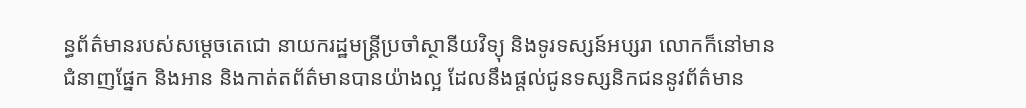ន្ធព័ត៌មានរបស់សម្ដេចតេជោ នាយករដ្ឋមន្ត្រីប្រចាំស្ថានីយវិទ្យុ និងទូរទស្សន៍អប្សរា លោកក៏នៅមានជំនាញផ្នែក និងអាន និងកាត់តព័ត៌មានបានយ៉ាងល្អ ដែលនឹងផ្ដល់ជូនទស្សនិកជននូវព័ត៌មាន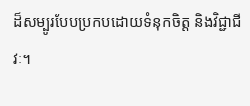ដ៏សម្បូរបែបប្រកបដោយទំនុកចិត្ត និងវិជ្ជាជីវៈ។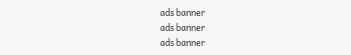ads banner
ads banner
ads banner